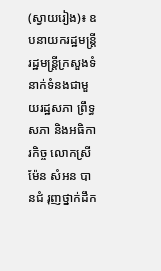(ស្វាយរៀង)៖ ឧបនាយករដ្ឋមន្រ្តី រដ្ឋមន្រ្តីក្រសួងទំនាក់ទំនងជាមួយរដ្ឋសភា ព្រឹទ្ធសភា និងអធិការកិច្ច លោកស្រី ម៉ែន សំអន បានជំ រុញថ្នាក់ដឹក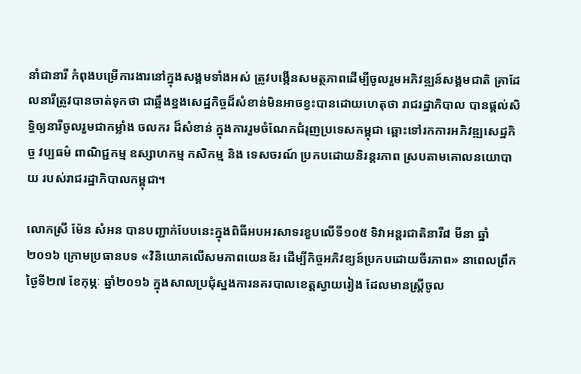នាំជានារី កំពុងបម្រើការងារនៅក្នុងសង្គមទាំងអស់ ត្រូវបង្កើនសមត្ថភាពដើម្បីចូលរួមអភិវឌ្ឍន៍សង្គមជាតិ គ្រាដែលនារីត្រូវបានចាត់ទុកថា ជាឆ្អឹងខ្នងសេដ្ឋកិច្ចដ៏សំខាន់មិនអាចខ្វះបានដោយហេតុថា រាជរដ្ឋាភិបាល បានផ្ដល់សិទ្ធិឲ្យនារីចូលរួមជាកម្លាំង ចលករ ដ៏សំខាន់ ក្នុងការរួមចំណែកជំរុញប្រទេសកម្ពុជា ឆ្ពោះទៅរកការអភិវឌ្ឍសេដ្ឋកិច្ច វប្បធម៌ ពាណិជ្ជកម្ម ឧស្សាហកម្ម កសិកម្ម និង ទេសចរណ៍ ប្រកបដោយនិរន្ដរភាព ស្របតាមគោលនយោបាយ របស់រាជរដ្ឋាភិបាលកម្ពុជា។

លោកស្រី ម៉ែន សំអន បានបញ្ជាក់បែបនេះក្នុងពិធីអបអរសាទរខួបលើទី១០៥ ទិវាអន្តរជាតិនារី៨ មីនា ឆ្នាំ២០១៦ ក្រោមប្រធានបទ «វិនិយោគលើសមភាពយេនឌ័រ ដើម្បីកិច្ចអភិវឌ្យន៍ប្រកបដោយចីរភាព» នាពេលព្រឹកថ្ងៃទី២៧ ខែកុម្ភៈ ឆ្នាំ២០១៦ ក្នុងសាលប្រជុំស្នងការនគរបាលខេត្តស្វាយរៀង ដែលមានស្ត្រីចូល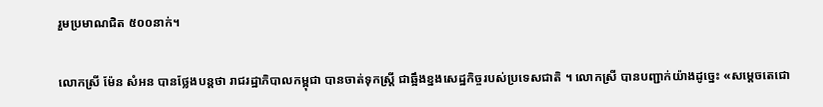រួមប្រមាណជិត ៥០០នាក់។

លោកស្រី ម៉ែន សំអន បានថ្លែងបន្តថា រាជរដ្ឋាភិបាលកម្ពុជា បានចាត់ទុកស្ត្រី ជាឆ្អឹងខ្នងសេដ្ឋកិច្ចរបស់ប្រទេសជាតិ ។ លោកស្រី បានបញ្ជាក់យ៉ាងដូច្នេះ «សម្តេចតេជោ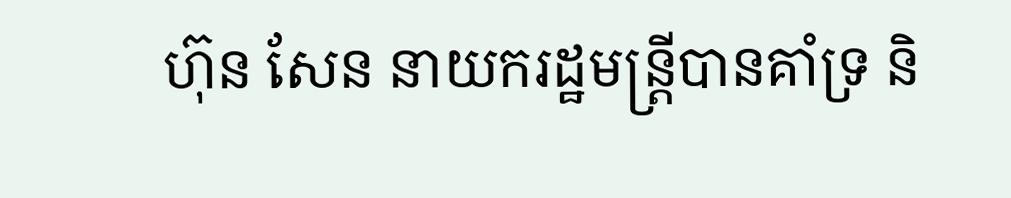ហ៊ុន សែន នាយករដ្ឋមន្ត្រីបានគាំទ្រ និ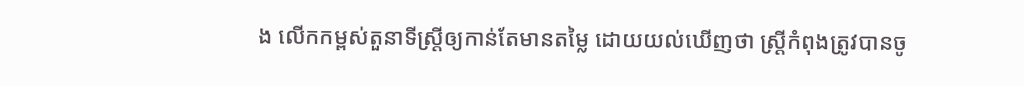ង លើកកម្ពស់តួនាទីស្ត្រីឲ្យកាន់តែមានតម្លៃ ដោយយល់ឃើញថា ស្រី្ដកំពុងត្រូវបានចូ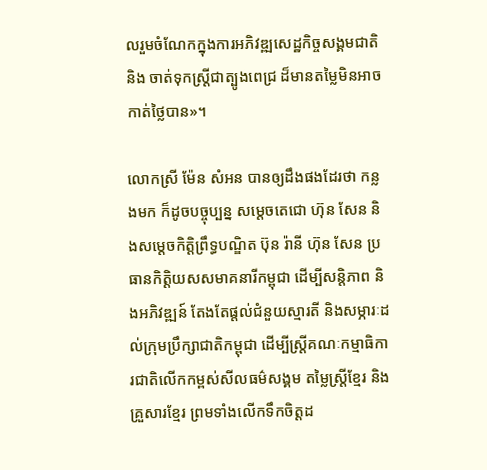លរួមចំណែកក្នុងការអភិវឌ្ឍសេដ្ឋកិច្ចសង្គមជាតិ និង ចាត់ទុកស្ត្រីជាត្បូងពេជ្រ ដ៏មានតម្លៃមិនអាចកាត់ថ្លៃបាន»។

លោកស្រី ម៉ែន សំអន បានឲ្យដឹងផងដែរថា កន្លងមក ក៏ដូចបច្ចុប្បន្ន សម្តេចតេជោ ហ៊ុន សែន និងសម្តេចកិត្ដិព្រឹទ្ធបណ្ឌិត ប៊ុន រ៉ានី ហ៊ុន សែន ប្រធានកិតិ្ដយសសមាគនារីកម្ពុជា ដើម្បីសន្ដិភាព និងអភិវឌ្ឍន៍ តែងតែផ្តល់ជំនួយស្មារតី និងសម្ភារៈដល់ក្រុមប្រឹក្សាជាតិកម្ពុជា ដើម្បីស្ត្រីគណៈកម្មាធិការជាតិលើកកម្ពស់សីលធម៌សង្គម តម្លៃស្ត្រីខ្មែរ និងគ្រួសារខ្មែរ ព្រមទាំងលើកទឹកចិត្ដដ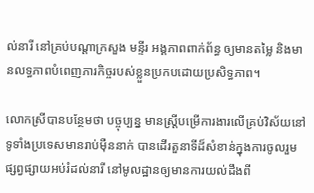ល់នារី នៅគ្រប់បណ្ដាក្រសួង មន្ទីរ អង្គភាពពាក់ព័ន្ធ ឲ្យមានតម្លៃ និងមានលទ្ធភាពបំពេញភារកិច្ចរបស់ខ្លួនប្រកបដោយប្រសិទ្ធភាព។

លោកស្រីបានបន្ថែមថា បច្ចុប្បន្ន មានស្ដ្រីបម្រើការងារលើគ្រប់វិស័យនៅទូទាំងប្រទេសមានរាប់ម៉ឺននាក់ បានដើរតួនាទីដ៏សំខាន់ក្នុងការចូលរួមផ្សព្វផ្សាយអប់រំដល់នារី នៅមូលដ្ឋានឲ្យមានការយល់ដឹងពី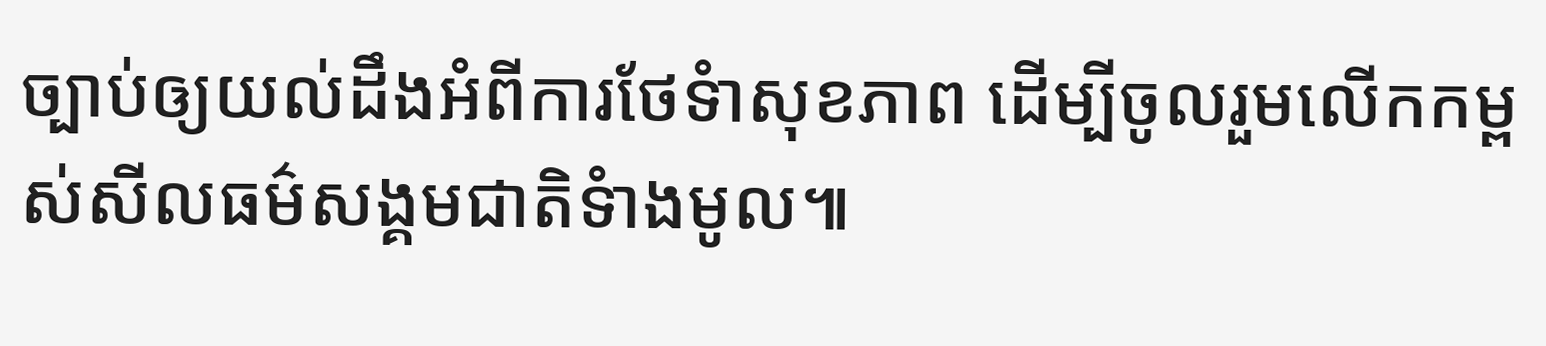ច្បាប់ឲ្យយល់ដឹងអំពីការថែទំាសុខភាព ដើម្បីចូលរួមលើកកម្ពស់សីលធម៌សង្គមជាតិទំាងមូល៕